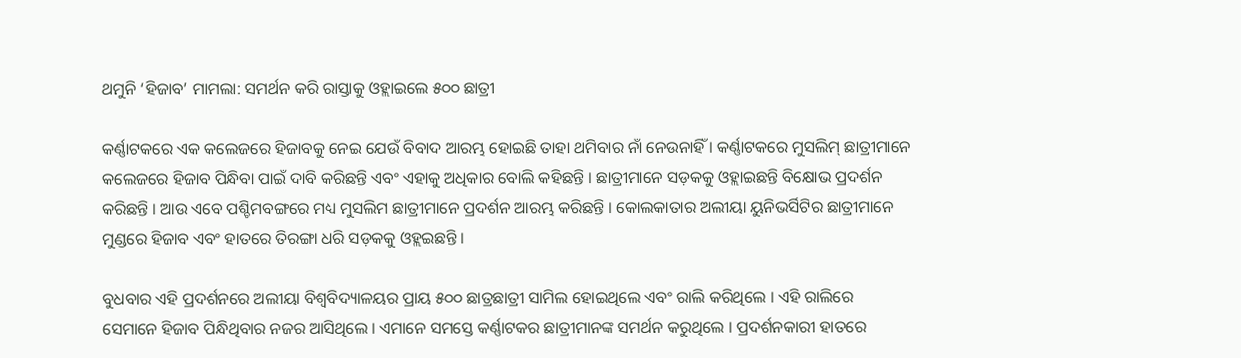ଥମୁନି ‘ହିଜାବ’ ମାମଲା: ସମର୍ଥନ କରି ରାସ୍ତାକୁ ଓହ୍ଲାଇଲେ ୫୦୦ ଛାତ୍ରୀ

କର୍ଣ୍ଣାଟକରେ ଏକ କଲେଜରେ ହିଜାବକୁ ନେଇ ଯେଉଁ ବିବାଦ ଆରମ୍ଭ ହୋଇଛି ତାହା ଥମିବାର ନାଁ ନେଉନାହିଁ । କର୍ଣ୍ଣାଟକରେ ମୁସଲିମ୍ ଛାତ୍ରୀମାନେ କଲେଜରେ ହିଜାବ ପିନ୍ଧିବା ପାଇଁ ଦାବି କରିଛନ୍ତି ଏବଂ ଏହାକୁ ଅଧିକାର ବୋଲି କହିଛନ୍ତି । ଛାତ୍ରୀମାନେ ସଡ଼କକୁ ଓହ୍ଲାଇଛନ୍ତି ବିକ୍ଷୋଭ ପ୍ରଦର୍ଶନ କରିଛନ୍ତି । ଆଉ ଏବେ ପଶ୍ଚିମବଙ୍ଗରେ ମଧ୍ୟ ମୁସଲିମ ଛାତ୍ରୀମାନେ ପ୍ରଦର୍ଶନ ଆରମ୍ଭ କରିଛନ୍ତି । କୋଲକାତାର ଅଲୀୟା ୟୁନିଭର୍ସିଟିର ଛାତ୍ରୀମାନେ ମୁଣ୍ଡରେ ହିଜାବ ଏବଂ ହାତରେ ତିରଙ୍ଗା ଧରି ସଡ଼କକୁ ଓହ୍ଲଇଛନ୍ତି ।

ବୁଧବାର ଏହି ପ୍ରଦର୍ଶନରେ ଅଲୀୟା ବିଶ୍ୱବିଦ୍ୟାଳୟର ପ୍ରାୟ ୫୦୦ ଛାତ୍ରଛାତ୍ରୀ ସାମିଲ ହୋଇଥିଲେ ଏବଂ ରାଲି କରିଥିଲେ । ଏହି ରାଲିରେ ସେମାନେ ହିଜାବ ପିନ୍ଧିଥିବାର ନଜର ଆସିଥିଲେ । ଏମାନେ ସମସ୍ତେ କର୍ଣ୍ଣାଟକର ଛାତ୍ରୀମାନଙ୍କ ସମର୍ଥନ କରୁଥିଲେ । ପ୍ରଦର୍ଶନକାରୀ ହାତରେ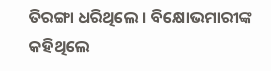ତିରଙ୍ଗା ଧରିଥିଲେ । ବିକ୍ଷୋଭମାରୀଙ୍କ କହିଥିଲେ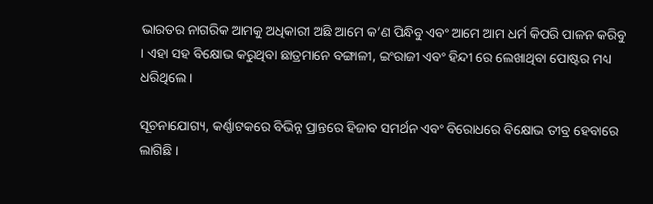ଭାରତର ନାଗରିକ ଆମକୁ ଅଧିକାରୀ ଅଛି ଆମେ କ’ଣ ପିନ୍ଧିବୁ ଏବଂ ଆମେ ଆମ ଧର୍ମ କିପରି ପାଳନ କରିବୁ । ଏହା ସହ ବିକ୍ଷୋଭ କରୁଥିବା ଛାତ୍ରମାନେ ବଙ୍ଗାଳୀ, ଇଂରାଜୀ ଏବଂ ହିନ୍ଦୀ ରେ ଲେଖାଥିବା ପୋଷ୍ଟର ମଧ୍ୟ ଧରିଥିଲେ ।

ସୂଚନାଯୋଗ୍ୟ, କର୍ଣ୍ଣାଟକରେ ବିଭିନ୍ନ ପ୍ରାନ୍ତରେ ହିଜାବ ସମର୍ଥନ ଏବଂ ବିରୋଧରେ ବିକ୍ଷୋଭ ତୀବ୍ର ହେବାରେ ଲାଗିଛି ।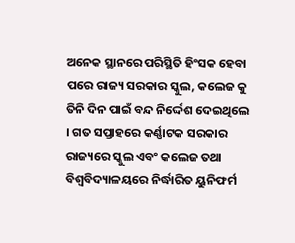ଅନେକ ସ୍ଥାନରେ ପରିସ୍ଥିତି ହିଂସକ ହେବା ପରେ ରାଜ୍ୟ ସରକାର ସ୍କୁଲ, କଲେଜ କୁ ତିନି ଦିନ ପାଇଁ ବନ୍ଦ ନିର୍ଦ୍ଦେଶ ଦେଇଥିଲେ । ଗତ ସପ୍ତାହରେ କର୍ଣ୍ଣାଟକ ସରକାର ରାଜ୍ୟରେ ସ୍କୁଲ ଏବଂ କଲେଜ ତଥା ବିଶ୍ୱବିଦ୍ୟାଳୟରେ ନିର୍ଦ୍ଧାରିତ ୟୁନିଫର୍ମ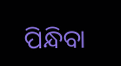ପିନ୍ଧିବା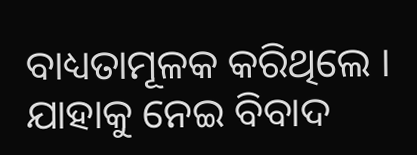ବାଧ୍ୟତାମୂଳକ କରିଥିଲେ । ଯାହାକୁ ନେଇ ବିବାଦ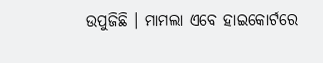ଉପୁଜିଛି । ମାମଲା ଏବେ ହାଇକୋର୍ଟରେ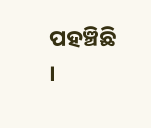ପହଞ୍ଚିଛି ।